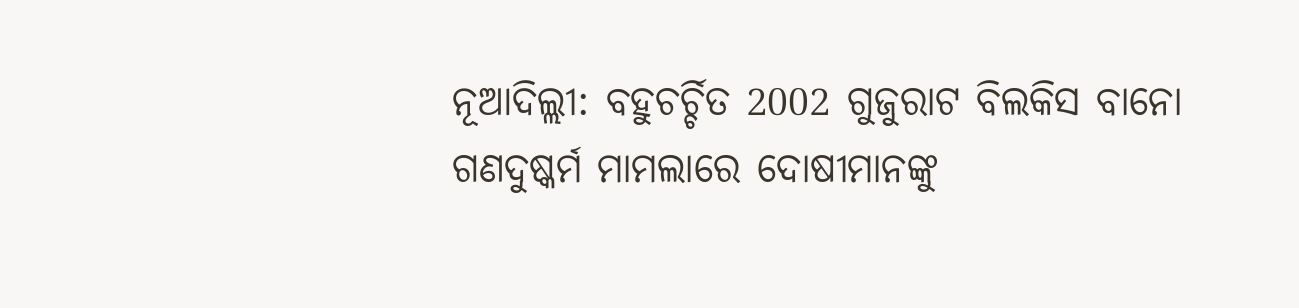ନୂଆଦିଲ୍ଲୀ: ବହୁଚର୍ଚ୍ଚିତ 2002 ଗୁଜୁରାଟ ବିଲକିସ ବାନୋ ଗଣଦୁଷ୍କର୍ମ ମାମଲାରେ ଦୋଷୀମାନଙ୍କୁ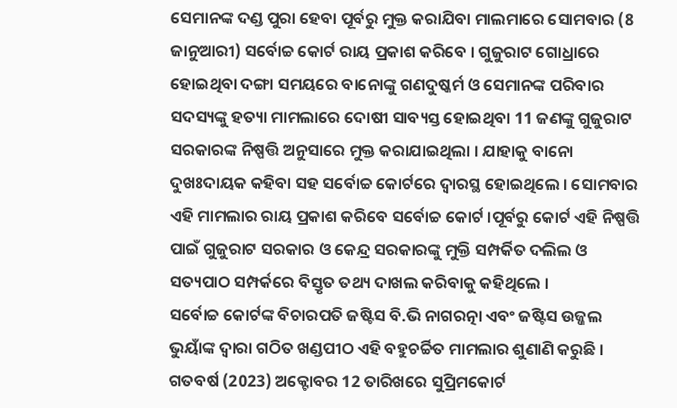ସେମାନଙ୍କ ଦଣ୍ଡ ପୁରା ହେବା ପୂର୍ବରୁ ମୁକ୍ତ କରାଯିବା ମାଲମାରେ ସୋମବାର (8 ଜାନୁଆରୀ) ସର୍ବୋଚ୍ଚ କୋର୍ଟ ରାୟ ପ୍ରକାଶ କରିବେ । ଗୁଜୁରାଟ ଗୋଧ୍ରାରେ ହୋଇଥିବା ଦଙ୍ଗା ସମୟରେ ବାନୋଙ୍କୁ ଗଣଦୁଷ୍କର୍ମ ଓ ସେମାନଙ୍କ ପରିବାର ସଦସ୍ୟଙ୍କୁ ହତ୍ୟା ମାମଲାରେ ଦୋଷୀ ସାବ୍ୟସ୍ତ ହୋଇଥିବା 11 ଜଣଙ୍କୁ ଗୁଜୁରାଟ ସରକାରଙ୍କ ନିଷ୍ପତ୍ତି ଅନୁସାରେ ମୁକ୍ତ କରାଯାଇଥିଲା । ଯାହାକୁ ବାନୋ ଦୁଖଃଦାୟକ କହିବା ସହ ସର୍ବୋଚ୍ଚ କୋର୍ଟରେ ଦ୍ବାରସ୍ଥ ହୋଇଥିଲେ । ସୋମବାର ଏହି ମାମଲାର ରାୟ ପ୍ରକାଶ କରିବେ ସର୍ବୋଚ୍ଚ କୋର୍ଟ ।ପୂର୍ବରୁ କୋର୍ଟ ଏହି ନିଷ୍ପତ୍ତି ପାଇଁ ଗୁଜୁରାଟ ସରକାର ଓ କେନ୍ଦ୍ର ସରକାରଙ୍କୁ ମୁକ୍ତି ସମ୍ପର୍କିତ ଦଲିଲ ଓ ସତ୍ୟପାଠ ସମ୍ପର୍କରେ ବିସ୍ତୃତ ତଥ୍ୟ ଦାଖଲ କରିବାକୁ କହିଥିଲେ ।
ସର୍ବୋଚ୍ଚ କୋର୍ଟଙ୍କ ବିଚାରପତି ଜଷ୍ଟିସ ବି.ଭି ନାଗରତ୍ନା ଏବଂ ଜଷ୍ଟିସ ଉଜ୍ଜଲ ଭୁୟାଁଙ୍କ ଦ୍ବାରା ଗଠିତ ଖଣ୍ଡପୀଠ ଏହି ବହୁଚର୍ଚ୍ଚିତ ମାମଲାର ଶୁଣାଣି କରୁଛି । ଗତବର୍ଷ (2023) ଅକ୍ଟୋବର 12 ତାରିଖରେ ସୁପ୍ରିମକୋର୍ଟ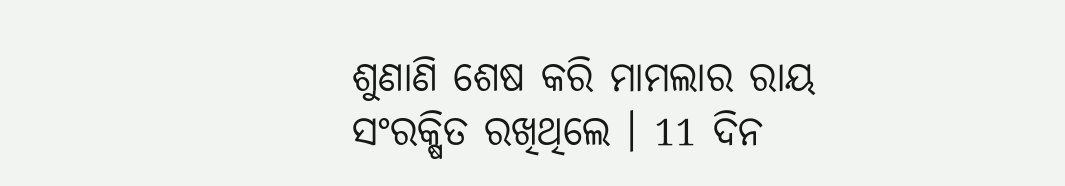ଶୁଣାଣି ଶେଷ କରି ମାମଲାର ରାୟ ସଂରକ୍ଷିତ ରଖିଥିଲେ । 11 ଦିନ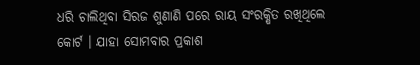ଧରି ଚାଲିଥିବା ସିରଜ ଶୁଣାଣି ପରେ ରାୟ ସଂରକ୍ଷିତ ରଖିଥିଲେ କୋର୍ଟ । ଯାହା ସୋମବାର ପ୍ରକାଶ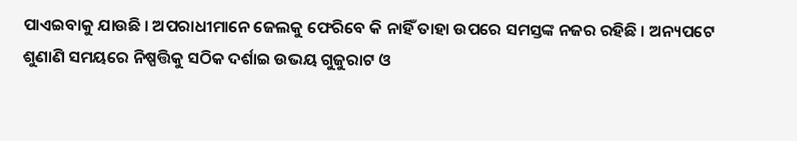ପାଏଇବାକୁ ଯାଉଛି । ଅପରାଧୀମାନେ ଜେଲକୁ ଫେରିବେ କି ନାହିଁ ତାହା ଉପରେ ସମସ୍ତଙ୍କ ନଜର ରହିଛି । ଅନ୍ୟପଟେ ଶୁଣାଣି ସମୟରେ ନିଷ୍ପତ୍ତିକୁ ସଠିକ ଦର୍ଶାଇ ଉଭୟ ଗୁଜୁରାଟ ଓ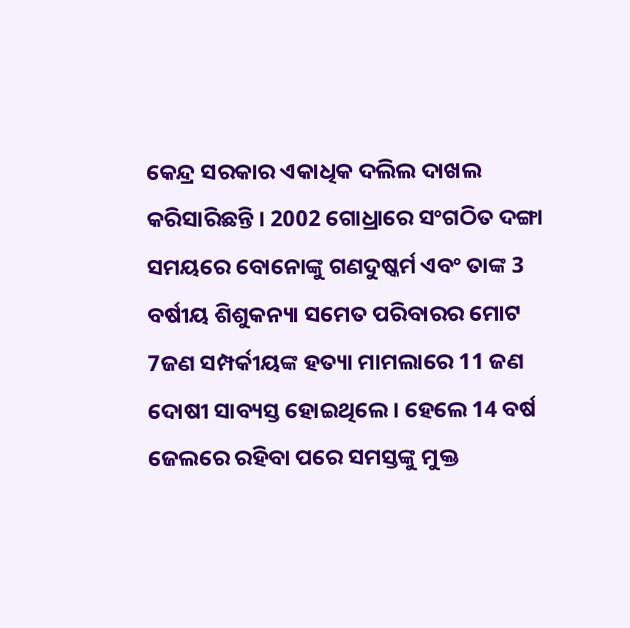କେନ୍ଦ୍ର ସରକାର ଏକାଧିକ ଦଲିଲ ଦାଖଲ କରିସାରିଛନ୍ତି । 2002 ଗୋଧ୍ରାରେ ସଂଗଠିତ ଦଙ୍ଗା ସମୟରେ ବୋନୋଙ୍କୁ ଗଣଦୁଷ୍କର୍ମ ଏବଂ ତାଙ୍କ 3 ବର୍ଷୀୟ ଶିଶୁକନ୍ୟା ସମେତ ପରିବାରର ମୋଟ 7ଜଣ ସମ୍ପର୍କୀୟଙ୍କ ହତ୍ୟା ମାମଲାରେ 11 ଜଣ ଦୋଷୀ ସାବ୍ୟସ୍ତ ହୋଇଥିଲେ । ହେଲେ 14 ବର୍ଷ ଜେଲରେ ରହିବା ପରେ ସମସ୍ତଙ୍କୁ ମୁକ୍ତ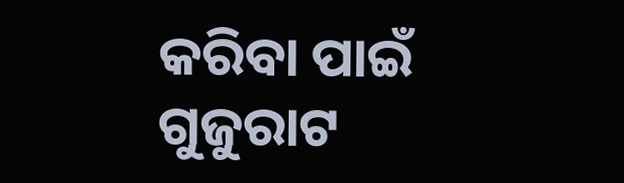କରିବା ପାଇଁ ଗୁଜୁରାଟ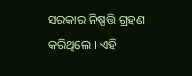ସରକାର ନିଷ୍ପତ୍ତି ଗ୍ରହଣ କରିଥିଲେ । ଏହି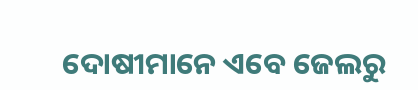ଦୋଷୀମାନେ ଏବେ ଜେଲରୁ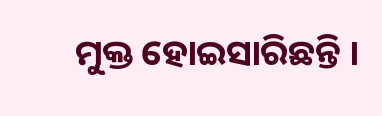ମୁକ୍ତ ହୋଇସାରିଛନ୍ତି ।